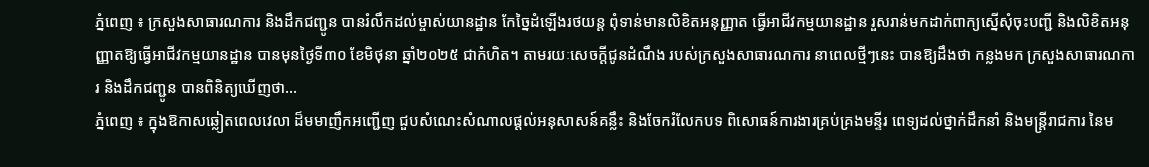ភ្នំពេញ ៖ ក្រសួងសាធារណការ និងដឹកជញ្ជូន បានរំលឹកដល់ម្ចាស់យានដ្ឋាន កែច្នៃដំឡើងរថយន្ត ពុំទាន់មានលិខិតអនុញ្ញាត ធ្វើអាជីវកម្មយានដ្ឋាន រួសរាន់មកដាក់ពាក្យស្នើសុំចុះបញ្ជី និងលិខិតអនុញ្ញាតឱ្យធ្វើអាជីវកម្មយានដ្ឋាន បានមុនថ្ងៃទី៣០ ខែមិថុនា ឆ្នាំ២០២៥ ជាកំហិត។ តាមរយៈសេចក្ដីជូនដំណឹង របស់ក្រសួងសាធារណការ នាពេលថ្មីៗនេះ បានឱ្យដឹងថា កន្លងមក ក្រសួងសាធារណការ និងដឹកជញ្ជូន បានពិនិត្យឃើញថា...
ភ្នំពេញ ៖ ក្នុងឱកាសឆ្លៀតពេលវេលា ដ៏មមាញឹកអញ្ជើញ ជួបសំណេះសំណាលផ្តល់អនុសាសន៍គន្លឹះ និងចែករំលែកបទ ពិសោធន៍ការងារគ្រប់គ្រងមន្ទីរ ពេទ្យដល់ថ្នាក់ដឹកនាំ និងមន្រ្តីរាជការ នៃម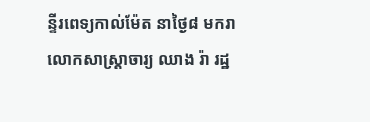ន្ទីរពេទ្យកាល់ម៉ែត នាថ្ងៃ៨ មករា លោកសាស្ត្រាចារ្យ ឈាង រ៉ា រដ្ឋ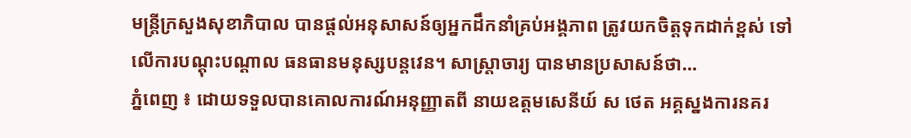មន្រ្តីក្រសួងសុខាភិបាល បានផ្តល់អនុសាសន៍ឲ្យអ្នកដឹកនាំគ្រប់អង្គភាព ត្រូវយកចិត្តទុកដាក់ខ្ពស់ ទៅលើការបណ្តុះបណ្តាល ធនធានមនុស្សបន្តវេន។ សាស្រ្តាចារ្យ បានមានប្រសាសន៍ថា...
ភ្នំពេញ ៖ ដោយទទួលបានគោលការណ៍អនុញ្ញាតពី នាយឧត្តមសេនីយ៍ ស ថេត អគ្គស្នងការនគរ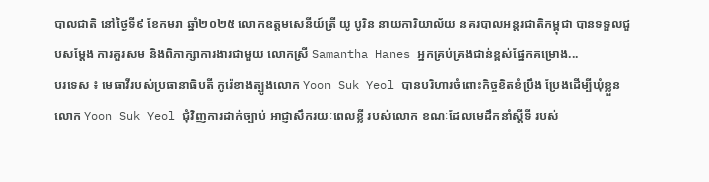បាលជាតិ នៅថ្ងៃទី៩ ខែកមរា ឆ្នាំ២០២៥ លោកឧត្តមសេនីយ៍ត្រី យូ បូរិន នាយការិយាល័យ នគរបាលអន្តរជាតិកម្ពុជា បានទទួលជួបសម្តែង ការគួរសម និងពិភាក្សាការងារជាមួយ លោកស្រី Samantha Hanes អ្នកគ្រប់គ្រងជាន់ខ្ពស់ផ្នែកគម្រោង...
បរទេស ៖ មេធាវីរបស់ប្រធានាធិបតី កូរ៉េខាងត្បូងលោក Yoon Suk Yeol បានបរិហារចំពោះកិច្ចខិតខំប្រឹង ប្រែងដើម្បីឃុំខ្លួនលោក Yoon Suk Yeol ជុំវិញការដាក់ច្បាប់ អាជ្ញាសឹករយៈពេលខ្លី របស់លោក ខណៈដែលមេដឹកនាំស្តីទី របស់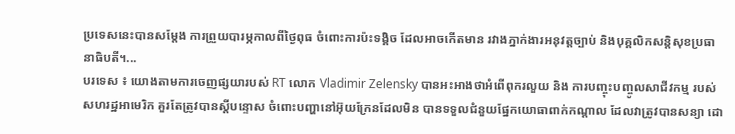ប្រទេសនេះបានសម្តែង ការព្រួយបារម្ភកាលពីថ្ងៃពុធ ចំពោះការប៉ះទង្គិច ដែលអាចកើតមាន រវាងភ្នាក់ងារអនុវត្តច្បាប់ និងបុគ្គលិកសន្តិសុខប្រធានាធិបតី។...
បរទេស ៖ យោងតាមការចេញផ្សយារបស់ RT លោក Vladimir Zelensky បានអះអាងថាអំពើពុករលួយ និង ការបញ្ចុះបញ្ចូលសាជីវកម្ម របស់សហរដ្ឋអាមេរិក គួរតែត្រូវបានស្តីបន្ទោស ចំពោះបញ្ហានៅអ៊ុយក្រែនដែលមិន បានទទួលជំនួយផ្នែកយោធាពាក់កណ្តាល ដែលវាត្រូវបានសន្យា ដោ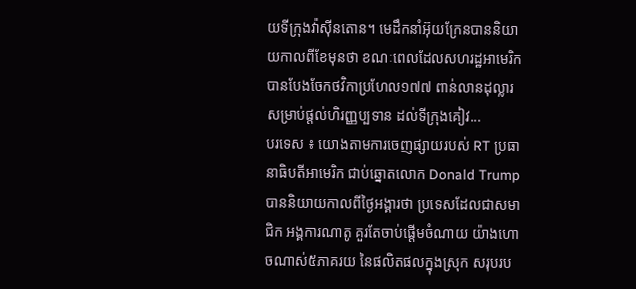យទីក្រុងវ៉ាស៊ីនតោន។ មេដឹកនាំអ៊ុយក្រែនបាននិយាយកាលពីខែមុនថា ខណៈពេលដែលសហរដ្ឋអាមេរិក បានបែងចែកថវិកាប្រហែល១៧៧ ពាន់លានដុល្លារ សម្រាប់ផ្តល់ហិរញ្ញប្បទាន ដល់ទីក្រុងគៀវ...
បរទេស ៖ យោងតាមការចេញផ្សាយរបស់ RT ប្រធានាធិបតីអាមេរិក ជាប់ឆ្នោតលោក Donald Trump បាននិយាយកាលពីថ្ងៃអង្គារថា ប្រទេសដែលជាសមាជិក អង្គការណាតូ គួរតែចាប់ផ្តើមចំណាយ យ៉ាងហោចណាស់៥ភាគរយ នៃផលិតផលក្នុងស្រុក សរុបរប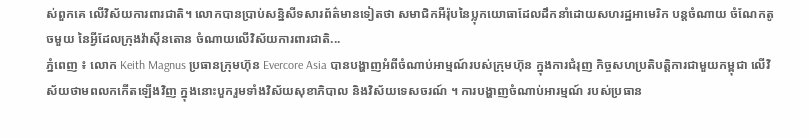ស់ពួកគេ លើវិស័យការពារជាតិ។ លោកបានប្រាប់សន្និសីទសារព័ត៌មានទៀតថា សមាជិកអឺរ៉ុបនៃប្លុកយោធាដែលដឹកនាំដោយសហរដ្ឋអាមេរិក បន្តចំណាយ ចំណែកតូចមួយ នៃអ្វីដែលក្រុងវ៉ាស៊ីនតោន ចំណាយលើវិស័យការពារជាតិ...
ភ្នំពេញ ៖ លោក Keith Magnus ប្រធានក្រុមហ៊ុន Evercore Asia បានបង្ហាញអំពីចំណាប់អាម្មណ៍របស់ក្រុមហ៊ុន ក្នុងការជំរុញ កិច្ចសហប្រតិបត្តិការជាមួយកម្ពុជា លើវិស័យថាមពលកកើតឡើងវិញ ក្នុងនោះបួករួមទាំងវិស័យសុខាភិបាល និងវិស័យទេសចរណ៍ ។ ការបង្ហាញចំណាប់អារម្មណ៍ របស់ប្រធាន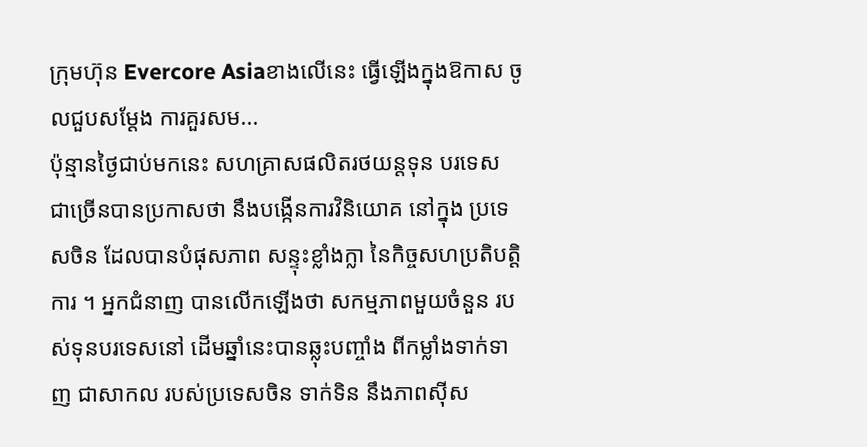ក្រុមហ៊ុន Evercore Asiaខាងលើនេះ ធ្វើឡើងក្នុងឱកាស ចូលជួបសម្តែង ការគួរសម...
ប៉ុន្មានថ្ងៃជាប់មកនេះ សហគ្រាសផលិតរថយន្តទុន បរទេស ជាច្រើនបានប្រកាសថា នឹងបង្កើនការវិនិយោគ នៅក្នុង ប្រទេសចិន ដែលបានបំផុសភាព សន្ទុះខ្លាំងក្លា នៃកិច្ចសហប្រតិបត្តិការ ។ អ្នកជំនាញ បានលើកឡើងថា សកម្មភាពមួយចំនួន របស់ទុនបរទេសនៅ ដើមឆ្នាំនេះបានឆ្លុះបញ្ចាំង ពីកម្លាំងទាក់ទាញ ជាសាកល របស់ប្រទេសចិន ទាក់ទិន នឹងភាពស៊ីស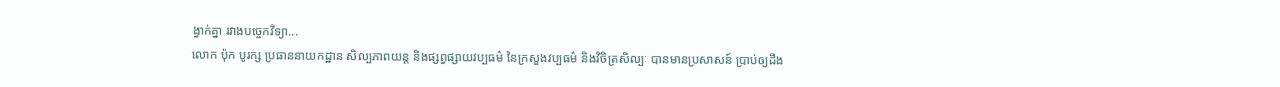ង្វាក់គ្នា រវាងបច្ចេកវិទ្យា...
លោក ប៉ុក បូរក្ស ប្រធាននាយកដ្ឋាន សិល្បភាពយន្ត និងផ្សព្វផ្សាយវប្បធម៌ នៃក្រសួងវប្បធម៌ និងវិចិត្រសិល្បៈ បានមានប្រសាសន៍ ប្រាប់ឲ្យដឹង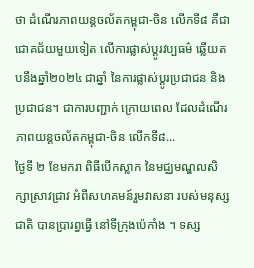ថា ដំណើរភាពយន្តចល័តកម្ពុជា-ចិន លើកទី៨ គឺជាជោគជ័យមួយទៀត លើការផ្លាស់ប្តូរវប្បធម៌ ឆ្លើយតបនឹងឆ្នាំ២០២៤ ជាឆ្នាំ នៃការផ្លាស់ប្តូរប្រជាជន និងប្រជាជន។ ជាការបញ្ជាក់ ក្រោយពេល ដែលដំណើរភាពយន្តចល័តកម្ពុជា-ចិន លើកទី៨...
ថ្ងៃទី ២ ខែមករា ពិធីបើកស្លាក នៃមជ្ឈមណ្ឌលសិក្សាស្រាវជ្រាវ អំពីសហគមន៍រួមវាសនា របស់មនុស្សជាតិ បានប្រារព្ធធ្វើ នៅទីក្រុងប៉េកាំង ។ ទស្ស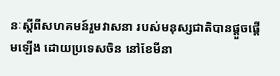នៈស្តីពីសហគមន៍រួមវាសនា របស់មនុស្សជាតិបានផ្តួចផ្តើមឡើង ដោយប្រទេសចិន នៅខែមីនា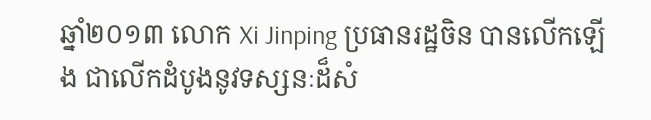ឆ្នាំ២០១៣ លោក Xi Jinping ប្រធានរដ្ឋចិន បានលើកឡើង ជាលើកដំបូងនូវទស្សនៈដ៏សំ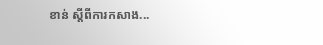ខាន់ ស្តីពីការកសាង...